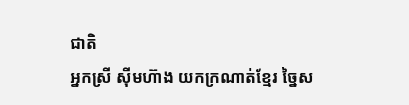ជាតិ
អ្នកស្រី ស៊ីមហ៊ាង យកក្រណាត់ខ្មែរ ច្នៃស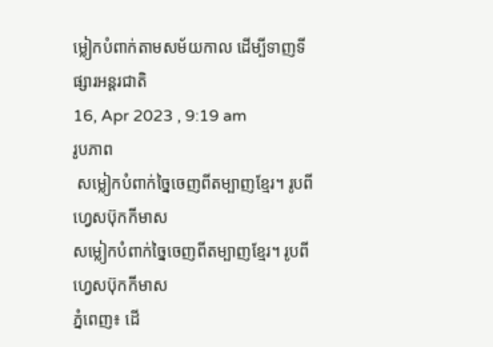ម្លៀកបំពាក់តាមសម័យកាល ដើម្បីទាញទីផ្សារអន្តរជាតិ
16, Apr 2023 , 9:19 am
រូបភាព
 សម្លៀកបំពាក់ច្នៃចេញពីតម្បាញខ្មែរ។ រូបពី ហ្វេសប៊ុកកីមាស
សម្លៀកបំពាក់ច្នៃចេញពីតម្បាញខ្មែរ។ រូបពី ហ្វេសប៊ុកកីមាស
ភ្នំពេញ៖ ដើ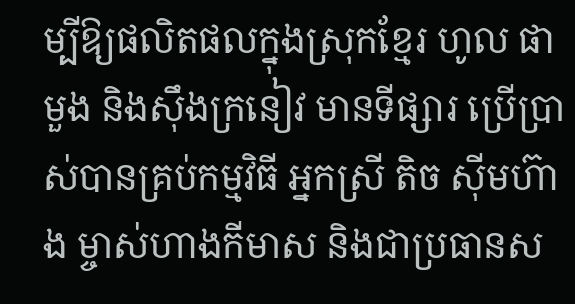ម្បីឱ្យផលិតផលក្នុងស្រុកខ្មែរ ហូល ផាមួង និងស៊ឹងក្រនៀវ មានទីផ្សារ ប្រើប្រាស់បានគ្រប់កម្មវិធី អ្នកស្រី តិច ស៊ីមហ៊ាង ម្ចាស់ហាងកីមាស និងជាប្រធានស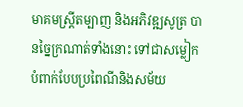មាគមស្រ្តីតម្បាញ និងអភិវឌ្ឍសូត្រ បានច្នៃក្រណាត់ទាំងនោះ ទៅជាសម្លៀកបំពាក់បែបប្រពៃណីនិងសម័យ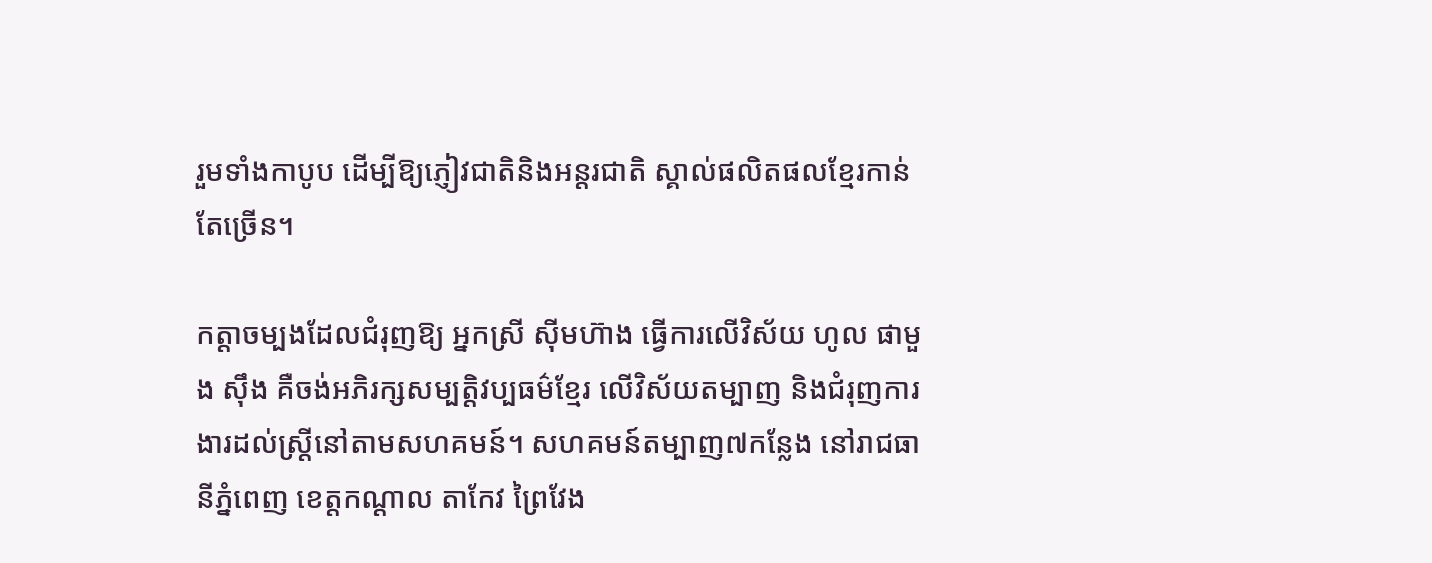រួមទាំងកាបូប ដើម្បីឱ្យភ្ញៀវជាតិនិងអន្តរជាតិ ស្គាល់ផលិតផលខ្មែរកាន់តែច្រើន។

កត្តាចម្បងដែលជំរុញឱ្យ អ្នកស្រី ស៊ីមហ៊ាង ធ្វើការលើវិស័យ ហូល ផាមួង ស៊ឹង គឺចង់អភិរក្សសម្បត្តិវប្បធម៌ខ្មែរ លើវិស័យតម្បាញ និងជំរុញការងារដល់ស្រ្តីនៅតាមសហគមន៍។ សហគមន៍តម្បាញ៧កន្លែង នៅរាជធានីភ្នំពេញ ខេត្តកណ្ដាល តាកែវ ព្រៃវែង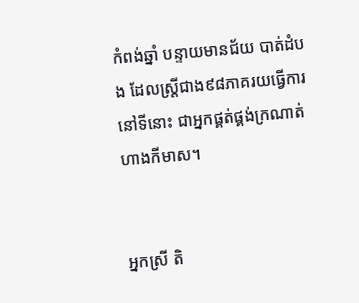កំពង់ឆ្នាំ បន្ទាយមានជ័យ បាត់ដំបង ដែលស្រ្តីជាង៩៨ភាគរយធ្វើការនៅទីនោះ ជាអ្នកផ្គត់ផ្គង់ក្រណាត់ ហាងកីមាស។


អ្នកស្រី តិ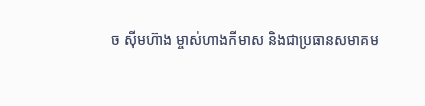ច ស៊ីមហ៊ាង ម្ចាស់ហាងកីមាស និងជាប្រធានសមាគម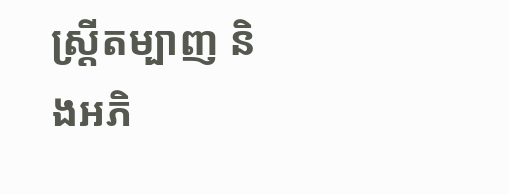ស្រ្តីតម្បាញ និងអភិ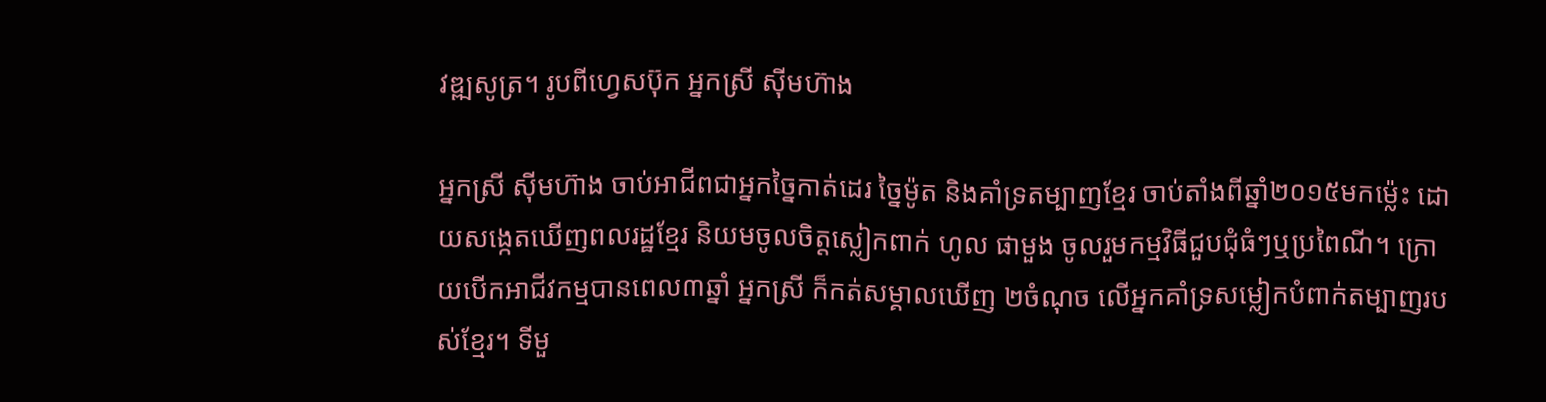វឌ្ឍសូត្រ។ រូបពីហ្វេសប៊ុក អ្នកស្រី ស៊ីមហ៊ាង

អ្នកស្រី ស៊ីមហ៊ាង ចាប់អាជីពជាអ្នកច្នៃកាត់ដេរ ច្នៃម៉ូត និងគាំទ្រតម្បាញខ្មែរ ចាប់តាំងពីឆ្នាំ២០១៥មកម្ល៉េះ ដោយសង្កេតឃើញពលរដ្ឋខ្មែរ និយមចូលចិត្តស្លៀកពាក់ ហូល ផាមួង ចូលរួមកម្មវិធីជួបជុំធំៗឬប្រពៃណី។ ក្រោយបើកអាជីវកម្មបានពេល៣ឆ្នាំ អ្នកស្រី ក៏កត់សម្គាលឃើញ ២ចំណុច លើអ្នកគាំទ្រសម្លៀកបំពាក់តម្បាញរបស់ខ្មែរ។ ទីមួ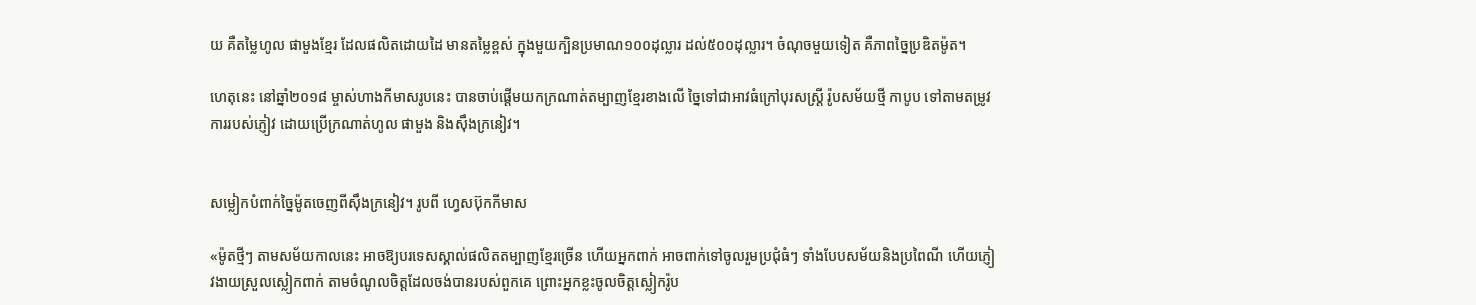យ គឺតម្លៃហូល ផាមួងខ្មែរ ដែលផលិតដោយដៃ មានតម្លៃខ្ពស់ ក្នុងមួយក្បិនប្រមាណ១០០ដុល្លារ ដល់៥០០ដុល្លារ។ ចំណុចមួយទៀត គឺភាពច្នៃប្រឌិតម៉ូត។

ហេតុនេះ នៅឆ្នាំ២០១៨ ម្ចាស់ហាងកីមាសរូបនេះ បានចាប់ផ្ដើមយកក្រណាត់តម្បាញខ្មែរខាងលើ ច្នៃទៅជាអាវធំក្រៅបុរសស្រ្តី រ៉ូបសម័យថ្មី កាបូប ទៅតាមតម្រូវការរបស់ភ្ញៀវ ដោយប្រើក្រណាត់ហូល ផាមួង និងស៊ឹងក្រនៀវ។


សម្លៀកបំពាក់ច្នៃម៉ូតចេញពីស៊ឹងក្រនៀវ។ រូបពី ហ្វេសប៊ុកកីមាស

«ម៉ូតថ្មីៗ តាមសម័យកាលនេះ អាចឱ្យបរទេសស្គាល់ផលិតតម្បាញខ្មែរច្រើន ហើយអ្នកពាក់ អាចពាក់ទៅចូលរួមប្រជុំធំៗ ទាំងបែបសម័យនិងប្រពៃណី ហើយភ្ញៀវងាយស្រួលស្លៀកពាក់ តាមចំណូលចិត្តដែលចង់បានរបស់ពួកគេ ព្រោះអ្នកខ្លះចូលចិត្តស្លៀករ៉ូប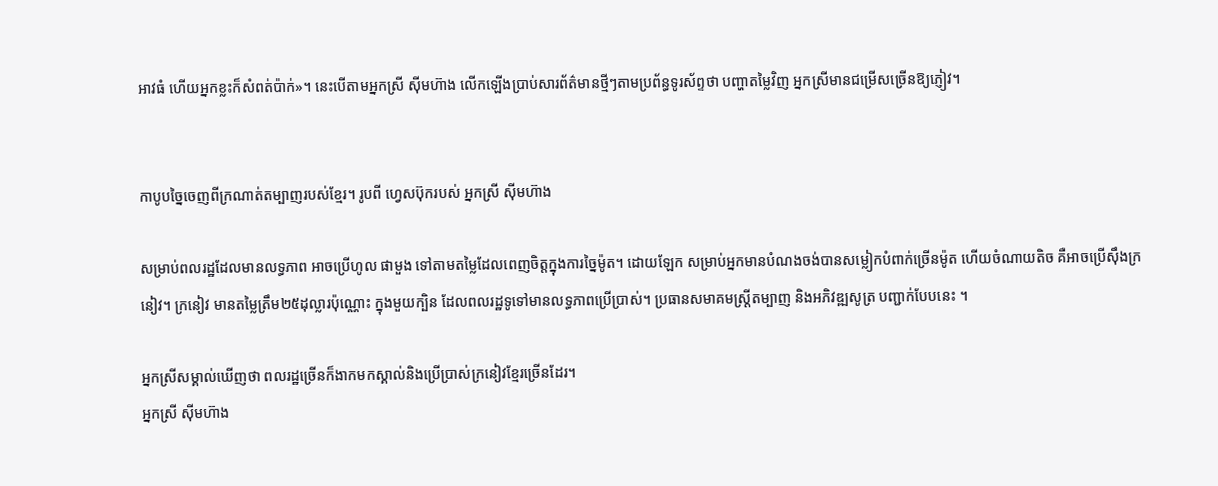អាវធំ ហើយអ្នកខ្លះក៏សំពត់ប៉ាក់»។ នេះបើតាមអ្នកស្រី ស៊ីមហ៊ាង លើកឡើងប្រាប់សារព័ត៌មានថ្មីៗតាមប្រព័ន្ធទូរស័ព្ទថា បញ្ហាតម្លៃវិញ អ្នកស្រីមានជម្រើសច្រើនឱ្យភ្ញៀវ។


កាបូបច្នៃចេញពីក្រណាត់តម្បាញរបស់ខ្មែរ។ រូបពី ហ្វេសប៊ុករបស់ អ្នកស្រី ស៊ីមហ៊ាង

សម្រាប់ពលរដ្ឋដែលមានលទ្ធភាព អាចប្រើហូល ផាមួង ទៅតាមតម្លៃដែលពេញចិត្តក្នុងការច្នៃម៉ូត។ ដោយឡែក សម្រាប់អ្នកមានបំណងចង់បានសម្លៀកបំពាក់ច្រើនម៉ូត ហើយចំណាយតិច គឺអាចប្រើស៊ឹងក្រនៀវ។ ក្រនៀវ មានតម្លៃត្រឹម២៥ដុល្លារប៉ុណ្ណោះ ក្នុងមួយក្បិន ដែលពលរដ្ឋទូទៅមានលទ្ធភាពប្រើប្រាស់។ ប្រធានសមាគមស្រ្តីតម្បាញ និងអភិវឌ្ឍសូត្រ បញ្ជាក់បែបនេះ ។

អ្នកស្រីសម្គាល់ឃើញថា ពលរដ្ឋច្រើនក៏ងាកមកស្គាល់និងប្រើប្រាស់ក្រនៀវខ្មែរច្រើនដែរ។
អ្នកស្រី ស៊ីមហ៊ាង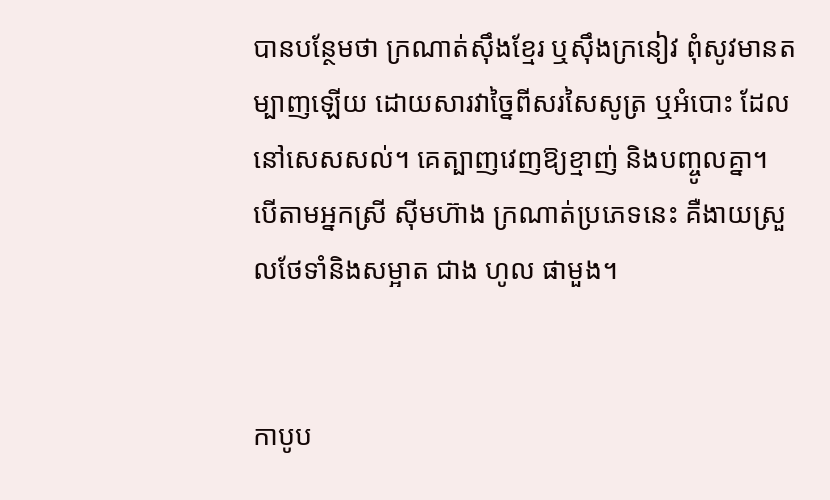បានបន្ថែមថា ក្រណាត់ស៊ឹងខ្មែរ ឬស៊ឹងក្រនៀវ ពុំសូវមានតម្បាញឡើយ ដោយសារវាច្នៃពីសរសៃសូត្រ ឬអំបោះ ដែលនៅសេសសល់។ គេត្បាញវេញឱ្យខ្មាញ់ និងបញ្ចូលគ្នា។ បើតាមអ្នកស្រី ស៊ីមហ៊ាង ក្រណាត់ប្រភេទនេះ គឺងាយស្រួលថែទាំនិងសម្អាត ជាង ហូល ផាមួង។


កាបូប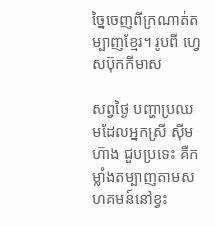ច្នៃចេញពីក្រណាត់តម្បាញខ្មែរ។ រូបពី ហ្វេសប៊ុកកីមាស

សព្វថ្ងៃ បញ្ហាប្រឈមដែលអ្នកស្រី ស៊ីមហ៊ាង ជួបប្រទេះ គឺកម្លាំងតម្បាញតាមសហគមន៍នៅខ្វះ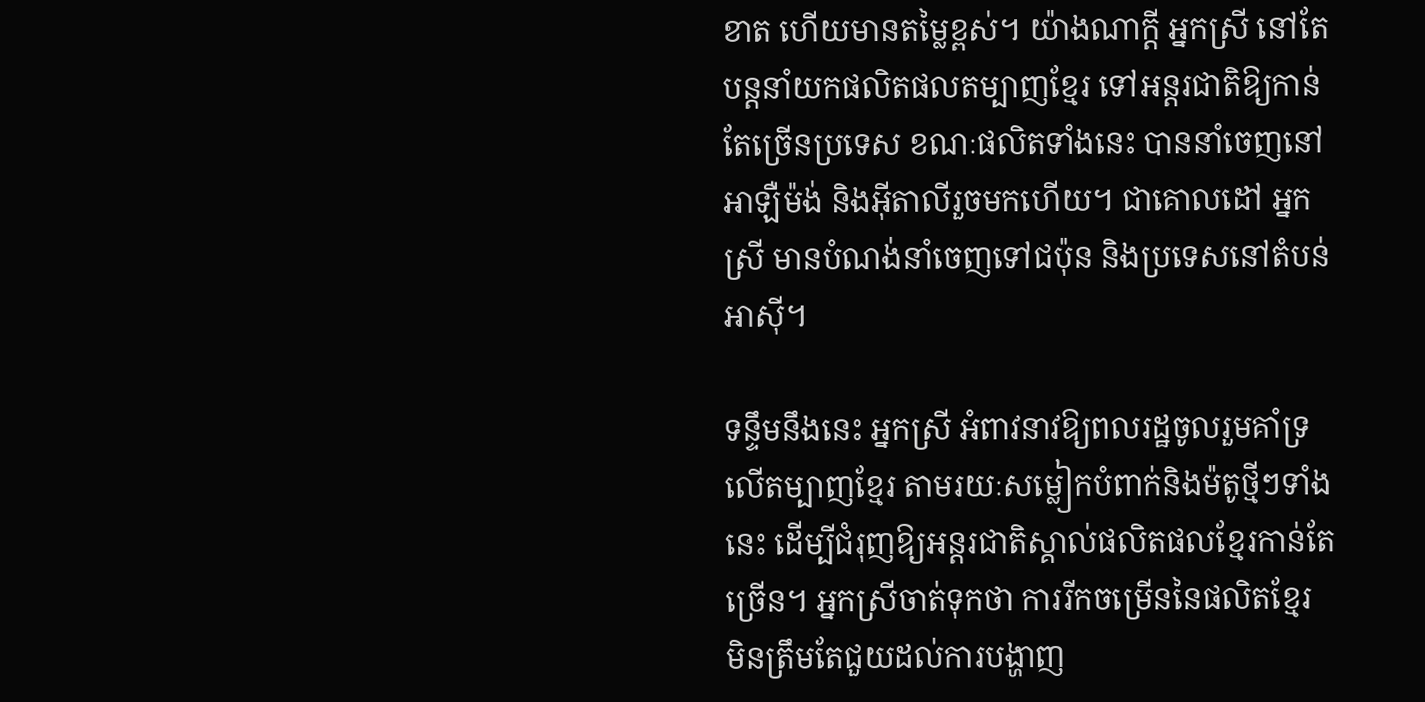ខាត ហើយមានតម្លៃខ្ពស់។ យ៉ាងណាក្ដី អ្នកស្រី នៅតែបន្តនាំយកផលិតផលតម្បាញខ្មែរ ទៅអន្តរជាតិឱ្យកាន់តែច្រើនប្រទេស ខណៈផលិតទាំងនេះ បាននាំចេញនៅអាឡឺម៉ង់ និងអ៊ីតាលីរួចមកហើយ។ ជាគោលដៅ អ្នកស្រី មានបំណង់នាំចេញទៅជប៉ុន និងប្រទេសនៅតំបន់អាស៊ី។

ទន្ទឹមនឹងនេះ អ្នកស្រី អំពាវនាវឱ្យពលរដ្ឋចូលរួមគាំទ្រលើតម្បាញខ្មែរ តាមរយៈសម្លៀកបំពាក់និងម៉តូថ្មីៗទាំងនេះ ដើម្បីជំរុញឱ្យអន្តរជាតិស្គាល់ផលិតផលខ្មែរកាន់តែច្រើន។ អ្នកស្រីចាត់ទុកថា ការរីកចម្រើននៃផលិតខ្មែរ មិនត្រឹមតែជួយដល់ការបង្ហាញ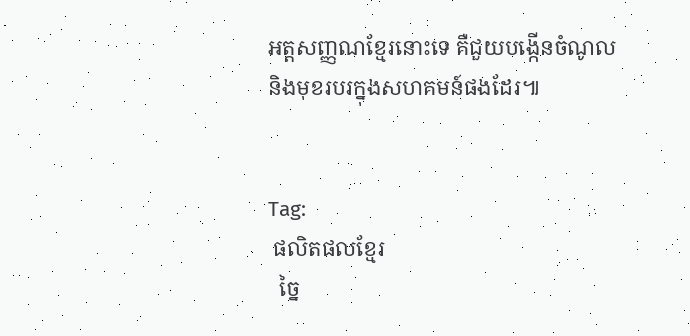អត្តសញ្ញណខ្មែរនោះទេ គឺជួយបង្កើនចំណូល និងមុខរបរក្នុងសហគមន៍ផងដែរ៕


Tag:
 ផលិតផលខ្មែរ
  ច្នៃ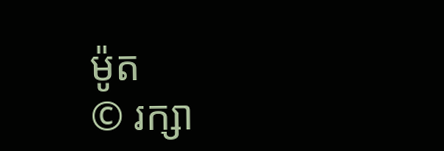ម៉ូត
© រក្សា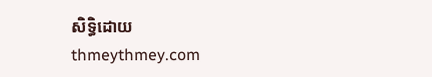សិទ្ធិដោយ thmeythmey.com